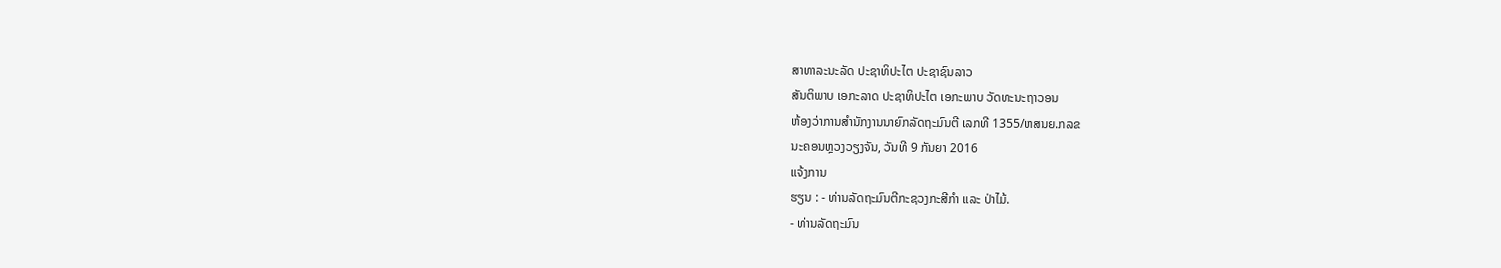ສາທາລະນະລັດ ປະຊາທິປະໄຕ ປະຊາຊົນລາວ
ສັນຕິພາບ ເອກະລາດ ປະຊາທິປະໄຕ ເອກະພາບ ວັດທະນະຖາວອນ
ຫ້ອງວ່າການສຳນັກງານນາຍົກລັດຖະມົນຕີ ເລກທີ 1355/ຫສນຍ.ກລຂ
ນະຄອນຫຼວງວຽງຈັນ, ວັນທີ 9 ກັນຍາ 2016
ແຈ້ງການ
ຮຽນ : - ທ່ານລັດຖະມົນຕີກະຊວງກະສີກຳ ແລະ ປ່າໄມ້.
- ທ່ານລັດຖະມົນ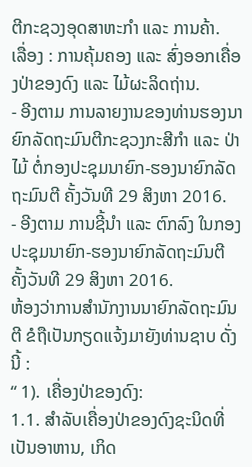ຕີກະຊວງອຸດສາຫະກໍາ ແລະ ການຄ້າ.
ເລື່ອງ : ການຄຸ້ມຄອງ ແລະ ສົ່ງອອກເຄື່ອງປ່າຂອງດົງ ແລະ ໄມ້ຜະລິດຖ່ານ.
- ອີງຕາມ ການລາຍງານຂອງທ່ານຮອງນາຍົກລັດຖະມົນຕີກະຊວງກະສີກຳ ແລະ ປ່າໄມ້ ຕໍ່ກອງປະຊຸມນາຍົກ-ຮອງນາຍົກລັດຖະມົນຕີ ຄັ້ງວັນທີ 29 ສິງຫາ 2016.
- ອີງຕາມ ການຊີ້ນຳ ແລະ ຕົກລົງ ໃນກອງປະຊຸມນາຍົກ-ຮອງນາຍົກລັດຖະມົນຕີ ຄັ້ງວັນທີ 29 ສິງຫາ 2016.
ຫ້ອງວ່າການສໍານັກງານນາຍົກລັດຖະມົນຕີ ຂໍຖືເປັນກຽດແຈ້ງມາຍັງທ່ານຊາບ ດັ່ງນີ້ :
“ 1). ເຄື່ອງປ່າຂອງດົງ:
1.1. ສຳລັບເຄື່ອງປ່າຂອງດົງຊະນິດທີ່ເປັນອາຫານ, ເກິດ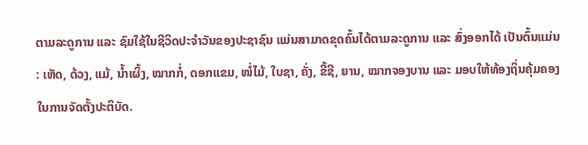ຕາມລະດູການ ແລະ ຊົມໃຊ້ໃນຊີວິດປະຈຳວັນຂອງປະຊາຊົນ ແມ່ນສາມາດຂຸດຄົ້ນໄດ້ຕາມລະດູການ ແລະ ສົ່ງອອກໄດ້ ເປັນຕົ້ນແມ່ນ : ເຫັດ, ດ້ວງ, ແມ້, ນ້ຳເຜິ້ງ, ໝາກກໍ່, ດອກແຂມ, ໜໍ່ໄມ້, ໃບຊາ, ຄັ່ງ, ຂີ້ຊີ, ຍານ, ໝາກຈອງບານ ແລະ ມອບໃຫ້ທ້ອງຖິ່ນຄຸ້ມຄອງໃນການຈັດຕັ້ງປະຕິບັດ.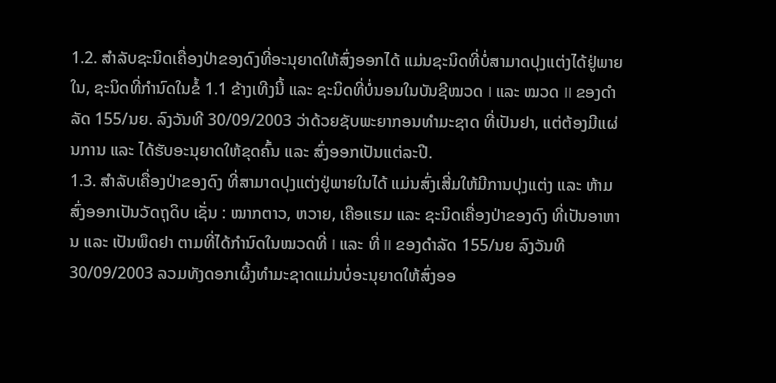1.2. ສຳລັບຊະນິດເຄື່ອງປ່າຂອງດົງທີ່ອະນຸຍາດໃຫ້ສົ່ງອອກໄດ້ ແມ່ນຊະນິດທີ່ບໍ່ສາມາດປຸງແຕ່ງໄດ້ຢູ່ພາຍໃນ, ຊະນິດທີ່ກຳນົດໃນຂໍ້ 1.1 ຂ້າງເທີງນີ້ ແລະ ຊະນິດທີ່ບໍ່ນອນໃນບັນຊີໝວດ I ແລະ ໝວດ II ຂອງດຳລັດ 155/ນຍ. ລົງວັນທີ 30/09/2003 ວ່າດ້ວຍຊັບພະຍາກອນທຳມະຊາດ ທີ່ເປັນຢາ, ແຕ່ຕ້ອງມີແຜ່ນການ ແລະ ໄດ້ຮັບອະນຸຍາດໃຫ້ຂຸດຄົ້ນ ແລະ ສົ່ງອອກເປັນແຕ່ລະປີ.
1.3. ສຳລັບເຄື່ອງປ່າຂອງດົງ ທີ່ສາມາດປຸງແຕ່ງຢູ່ພາຍໃນໄດ້ ແມ່ນສົ່ງເສີ່ມໃຫ້ມີການປຸງແຕ່ງ ແລະ ຫ້າມສົ່ງອອກເປັນວັດຖຸດິບ ເຊັ່ນ : ໝາກຕາວ, ຫວາຍ, ເຄືອແຮມ ແລະ ຊະນິດເຄື່ອງປ່າຂອງດົງ ທີ່ເປັນອາຫານ ແລະ ເປັນພຶດຢາ ຕາມທີ່ໄດ້ກຳນົດໃນໝວດທີ່ I ແລະ ທີ່ II ຂອງດຳລັດ 155/ນຍ ລົງວັນທີ 30/09/2003 ລວມທັງດອກເຜິ້ງທໍາມະຊາດແມ່ນບໍ່ອະນຸຍາດໃຫ້ສົ່ງອອ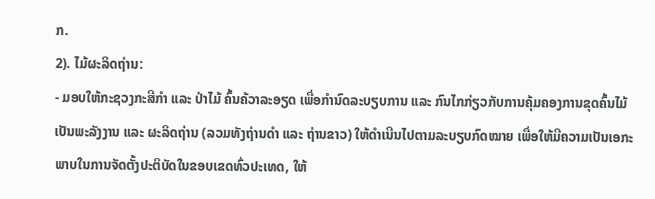ກ.
2). ໄມ້ຜະລິດຖ່ານ:
- ມອບໃຫ້ກະຊວງກະສີກຳ ແລະ ປ່າໄມ້ ຄົ້ນຄ້ວາລະອຽດ ເພື່ອກຳນົດລະບຽບການ ແລະ ກົນໄກກ່ຽວກັບການຄຸ້ມຄອງການຂຸດຄົ້ນໄມ້ເປັນພະລັງງານ ແລະ ຜະລິດຖ່ານ (ລວມທັງຖ່ານດຳ ແລະ ຖ່ານຂາວ) ໃຫ້ດຳເນີນໄປຕາມລະບຽບກົດໝາຍ ເພື່ອໃຫ້ມີຄວາມເປັນເອກະພາບໃນການຈັດຕັ້ງປະຕິບັດໃນຂອບເຂດທົ່ວປະເທດ, ໃຫ້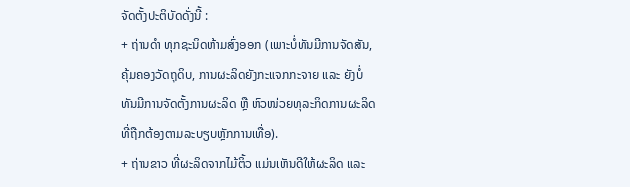ຈັດຕັ້ງປະຕິບັດດັ່ງນີ້ :
+ ຖ່ານດຳ ທຸກຊະນິດຫ້າມສົ່ງອອກ (ເພາະບໍ່ທັນມີການຈັດສັນ, ຄຸ້ມຄອງວັດຖຸດິບ, ການຜະລິດຍັງກະແຈກກະຈາຍ ແລະ ຍັງບໍ່ທັນມີການຈັດຕັ້ງການຜະລິດ ຫຼື ຫົວໜ່ວຍທຸລະກິດການຜະລິດທີ່ຖືກຕ້ອງຕາມລະບຽບຫຼັກການເທື່ອ).
+ ຖ່ານຂາວ ທີ່ຜະລິດຈາກໄມ້ຕິ້ວ ແມ່ນເຫັນດີໃຫ້ຜະລິດ ແລະ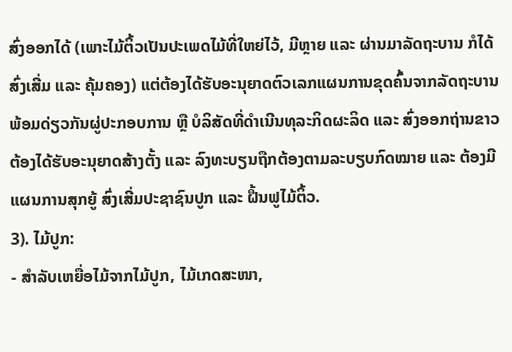ສົ່ງອອກໄດ້ (ເພາະໄມ້ຕິ້ວເປັນປະເພດໄມ້ທີ່ໃຫຍ່ໄວ້, ມີຫຼາຍ ແລະ ຜ່ານມາລັດຖະບານ ກໍໄດ້ສົ່ງເສີ່ມ ແລະ ຄຸ້ມຄອງ) ແຕ່ຕ້ອງໄດ້ຮັບອະນຸຍາດຕົວເລກແຜນການຂຸດຄົ້ນຈາກລັດຖະບານ ພ້ອມດ່ຽວກັນຜູ່ປະກອບການ ຫຼື ບໍລິສັດທີ່ດຳເນີນທຸລະກິດຜະລິດ ແລະ ສົ່ງອອກຖ່ານຂາວຕ້ອງໄດ້ຮັບອະນຸຍາດສ້າງຕັ້ງ ແລະ ລົງທະບຽນຖືກຕ້ອງຕາມລະບຽບກົດໝາຍ ແລະ ຕ້ອງມີແຜນການສຸກຍູ້ ສົ່ງເສີ່ມປະຊາຊົນປູກ ແລະ ຝື້ນຟູໄມ້ຕິ້ວ.
3). ໄມ້ປູກ:
- ສຳລັບເຫຍື່ອໄມ້ຈາກໄມ້ປູກ, ໄມ້ເກດສະໜາ,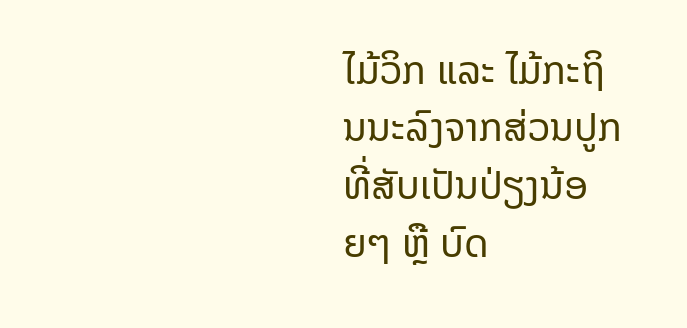ໄມ້ວິກ ແລະ ໄມ້ກະຖິນນະລົງຈາກສ່ວນປູກ ທີ່ສັບເປັນປ່ຽງນ້ອຍໆ ຫຼື ບົດ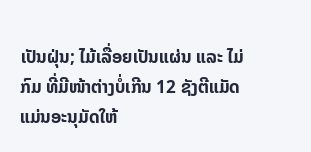ເປັນຝຸ່ນ; ໄມ້ເລື່ອຍເປັນແຜ່ນ ແລະ ໄມ່ກົມ ທີ່ມີໜ້າຕ່າງບໍ່ເກີນ 12 ຊັງຕີແມັດ ແມ່ນອະນຸມັດໃຫ້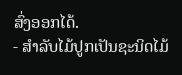ສົ່ງອອກໄດ້.
- ສຳລັບໄມ້ປູກເປັນຊະນິດໄມ້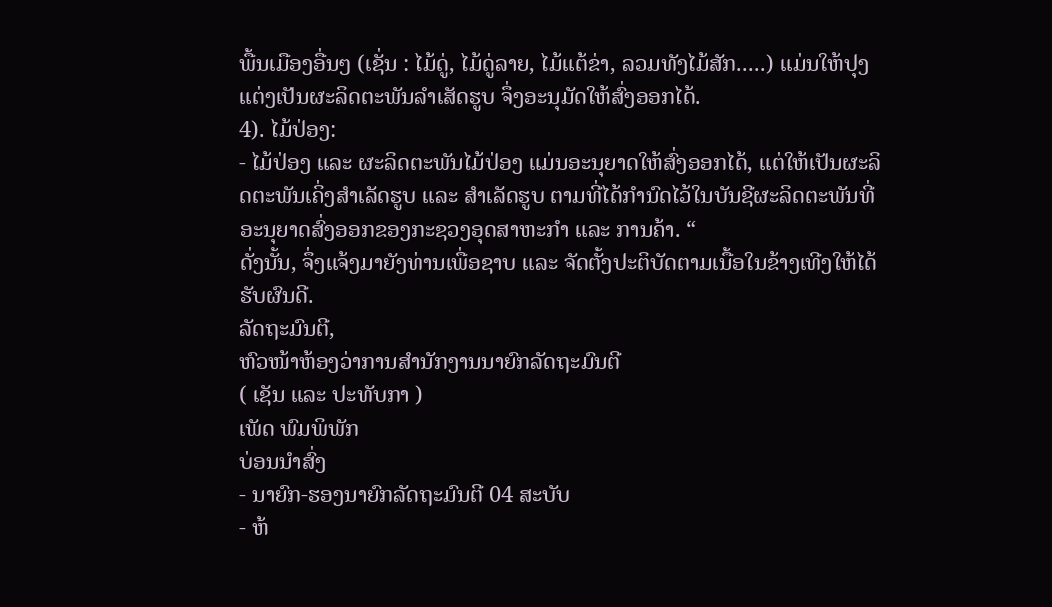ພື້ນເມືອງອື່ນໆ (ເຊັ່ນ : ໄມ້ດູ່, ໄມ້ດູ່ລາຍ, ໄມ້ແຕ້ຂ່າ, ລວມທັງໄມ້ສັກ.....) ແມ່ນໃຫ້ປຸງແຕ່ງເປັນຜະລິດຕະພັນລຳເສັດຮູບ ຈຶ່ງອະນຸມັດໃຫ້ສົ່ງອອກໄດ້.
4). ໄມ້ປ່ອງ:
- ໄມ້ປ່ອງ ແລະ ຜະລິດຕະພັນໄມ້ປ່ອງ ແມ່ນອະນຸຍາດໃຫ້ສົ່ງອອກໄດ້, ແຕ່ໃຫ້ເປັນຜະລິດຕະພັນເຄິ່ງສຳເລັດຮູບ ແລະ ສຳເລັດຮູບ ຕາມທີ່ໄດ້ກຳນົດໄວ້ໃນບັນຊີຜະລິດຕະພັນທີ່ອະນຸຍາດສົ່ງອອກຂອງກະຊວງອຸດສາຫະກຳ ແລະ ການຄ້າ. “
ດັ່ງນັ້ນ, ຈຶ່ງແຈ້ງມາຍັງທ່ານເພື່ອຊາບ ແລະ ຈັດຕັ້ງປະຕິບັດຕາມເນື້ອໃນຂ້າງເທີງໃຫ້ໄດ້ຮັບຜົນດີ.
ລັດຖະມົນຕີ,
ຫົວໜ້າຫ້ອງວ່າການສຳນັກງານນາຍົກລັດຖະມົນຕີ
( ເຊັນ ແລະ ປະທັບກາ )
ເພັດ ພົມພິພັກ
ບ່ອນນໍາສົ່ງ
- ນາຍົກ-ຮອງນາຍົກລັດຖະມົນຕີ 04 ສະບັບ
- ຫ້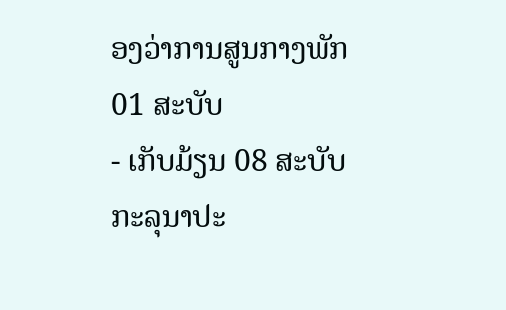ອງວ່າການສູນກາງພັກ 01 ສະບັບ
- ເກັບມ້ຽນ 08 ສະບັບ
ກະລຸນາປະ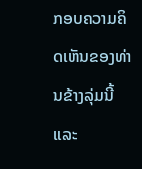ກອບຄວາມຄິດເຫັນຂອງທ່ານຂ້າງລຸ່ມນີ້ ແລະ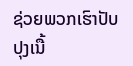ຊ່ວຍພວກເຮົາປັບປຸງເນື້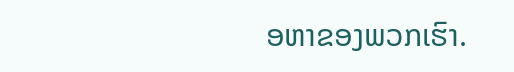ອຫາຂອງພວກເຮົາ.